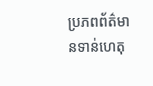ប្រភពព័ត៌មានទាន់ហេតុ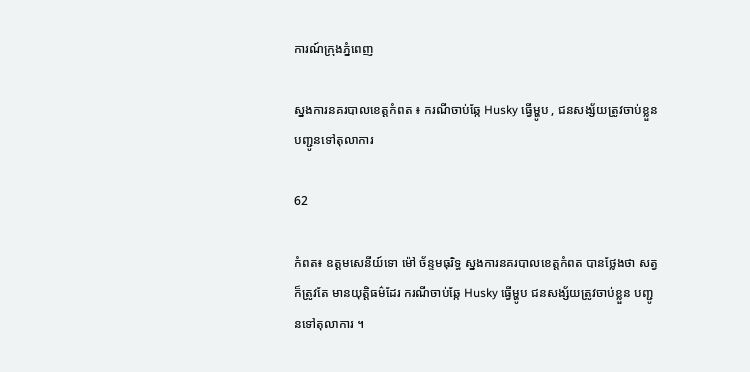ការណ៍ក្រុងភ្នំពេញ

ស្នងការនគរបាលខេត្តកំពត ៖ ករណីចាប់ឆ្កែ Husky ធ្វើម្ហូប , ជនសង្ស័យត្រូវចាប់ខ្លួន បញ្ជូនទៅតុលាការ

62

កំពត៖ ឧត្តមសេនីយ៍ទោ ម៉ៅ ច័ន្ទមធុរិទ្ធ ស្នងការនគរបាលខេត្តកំពត បានថ្លែងថា សត្វក៏ត្រូវតែ មានយុត្តិធម៌ដែរ ករណីចាប់ឆ្កែ Husky ធ្វើម្ហូប ជនសង្ស័យត្រូវចាប់ខ្លួន បញ្ជូនទៅតុលាការ ។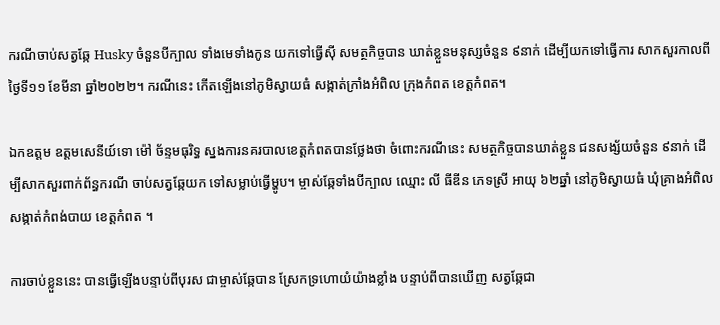ករណីចាប់សត្វឆ្កែ Husky ចំនួនបីក្បាល ទាំងមេទាំងកូន យកទៅធ្វើស៊ី សមត្ថកិច្ចបាន ឃាត់ខ្លួនមនុស្សចំនួន ៩នាក់ ដើម្បីយកទៅធ្វើការ សាកសួរកាលពីថ្ងៃទី១១ ខែមីនា ឆ្នាំ២០២២។ ករណីនេះ កើតឡើងនៅភូមិស្វាយធំ សង្កាត់ក្រាំងអំពិល ក្រុងកំពត ខេត្តកំពត។

ឯកឧត្តម ឧត្តមសេនីយ៍ទោ ម៉ៅ ច័ន្ទមធុរិទ្ធ ស្នងការនគរបាលខេត្តកំពតបានថ្លែងថា ចំពោះករណីនេះ សមត្ថកិច្ចបានឃាត់ខ្លួន ជនសង្ស័យចំនួន ៩នាក់ ដើម្បីសាកសួរពាក់ព័ន្ធករណី ចាប់សត្វឆ្កែយក ទៅសម្លាប់ធ្វើម្ហូប។ ម្ចាស់ឆ្កែទាំងបីក្បាល ឈ្មោះ លី ធីឌីន ភេទស្រី អាយុ ៦២ឆ្នាំ នៅភូមិស្វាយធំ ឃុំគ្រាងអំពិល សង្កាត់កំពង់បាយ ខេត្តកំពត ។

ការចាប់ខ្លួននេះ បានធ្វើឡើងបន្ទាប់ពីបុរស ជាម្ចាស់ឆ្កែបាន ស្រែកទ្រហោយំយ៉ាងខ្លាំង បន្ទាប់ពីបានឃើញ សត្វឆ្កែជា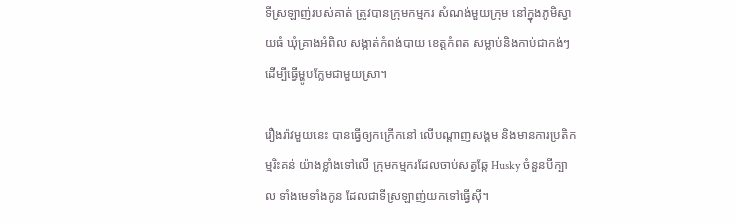ទីស្រឡាញ់របស់គាត់ ត្រូវបានក្រុមកម្មករ សំណង់មួយក្រុម នៅក្នុងភូមិស្វាយធំ ឃុំគ្រាងអំពិល សង្កាត់កំពង់បាយ ខេត្តកំពត សម្លាប់និងកាប់ជាកង់ៗ ដើម្បីធ្វើម្ហូបក្លែមជាមួយស្រា។

រឿងរ៉ាវមួយនេះ បានធ្វើឲ្យកក្រើកនៅ លើបណ្តាញសង្គម និងមានការប្រតិកម្មរិះគន់ យ៉ាងខ្លាំងទៅលើ ក្រុមកម្មករដែលចាប់សត្វឆ្កែ Husky ចំនួនបីក្បាល ទាំងមេទាំងកូន ដែលជាទីស្រឡាញ់យកទៅធ្វើស៊ី។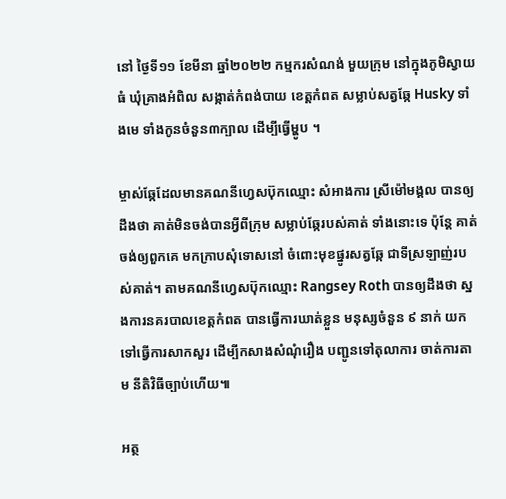នៅ ថ្ងៃទី១១ ខែមីនា ឆ្នាំ២០២២ កម្មករសំណង់ មួយក្រុម នៅក្នុងភូមិស្វាយធំ ឃុំគ្រាងអំពិល សង្កាត់កំពង់បាយ ខេត្តកំពត សម្លាប់សត្វឆ្កែ Husky ទាំងមេ ទាំងកូនចំនួន៣ក្បាល ដើម្បីធ្វើម្ហូប ។

ម្ចាស់ឆ្កែដែលមានគណនីហ្វេសប៊ុកឈ្មោះ សំអាងការ ស្រីម៉ៅមង្គល បានឲ្យដឹងថា គាត់មិនចង់បានអ្វីពីក្រុម សម្លាប់ឆ្កែរបស់គាត់ ទាំងនោះទេ ប៉ុន្តែ គាត់ចង់ឲ្យពួកគេ មកក្រាបសុំទោសនៅ ចំពោះមុខផ្នូរសត្វឆ្កែ ជាទីស្រឡាញ់របស់គាត់។ តាមគណនីហ្វេសប៊ុកឈ្មោះ Rangsey Roth បានឲ្យដឹងថា ស្នងការនគរបាលខេត្តកំពត បានធ្វើការឃាត់ខ្លួន មនុស្សចំនួន ៩ នាក់ យកទៅធ្វើការសាកសួរ ដើម្បីកសាងសំណុំរឿង បញ្ជូនទៅតុលាការ ចាត់ការតាម នីតិវិធីច្បាប់ហើយ៕

អត្ថ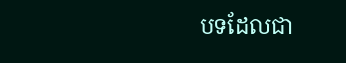បទដែលជា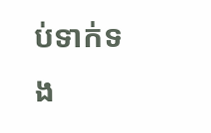ប់ទាក់ទង